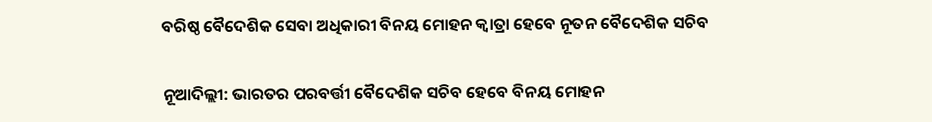ବରିଷ୍ଠ ବୈଦେଶିକ ସେବା ଅଧିକାରୀ ବିନୟ ମୋହନ କ୍ବାତ୍ରା ହେବେ ନୂତନ ବୈଦେଶିକ ସଚିବ

ନୂଆଦିଲ୍ଲୀ: ଭାରତର ପରବର୍ତ୍ତୀ ବୈଦେଶିକ ସଚିବ ହେବେ ବିନୟ ମୋହନ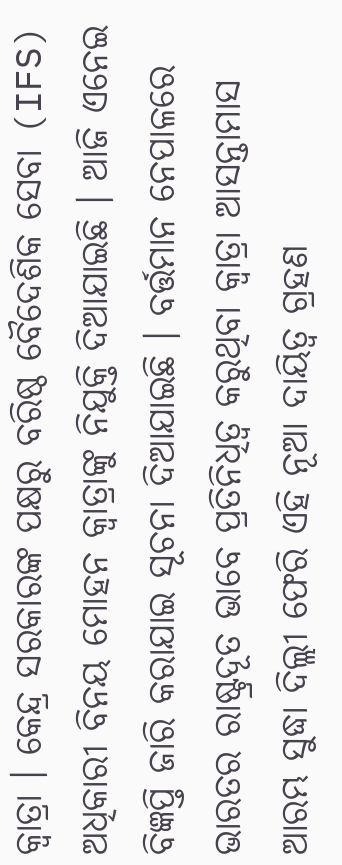କ୍ବାତ୍ରା । କେନ୍ଦ୍ର ସରକାରଙ୍କ ପକ୍ଷରୁ ବରିଷ୍ଠ ବୈଦେଶିକ ସେବା (IFS) ଅଧିକାରୀ ବିନୟ ମୋହନ କ୍ବାତ୍ରାଙ୍କୁ ନିଯୁକ୍ତି ଦିଆଯାଇଛି । ଆଜି ଏନେଇ ବିଜ୍ଞପ୍ତି ଜାରି କରାଯାଇ ସୂଚନା ଦିଆଯାଇଛି । ବର୍ତ୍ତମାନ ନେପାଳରେ ଭାରତର ରାଷ୍ଟ୍ରଦୂତ ଭାବେ ପ୍ରତିନିଧିତ୍ବ କରୁଥିବା କ୍ବାତ୍ରା ଆସନ୍ତାମାସ ଆରମ୍ଭ ସୁଦ୍ଧା ଦିଲ୍ଲୀ ଫେରି ଏହି ନୂଆ ଦାୟିତ୍ବ ଗ୍ରହଣ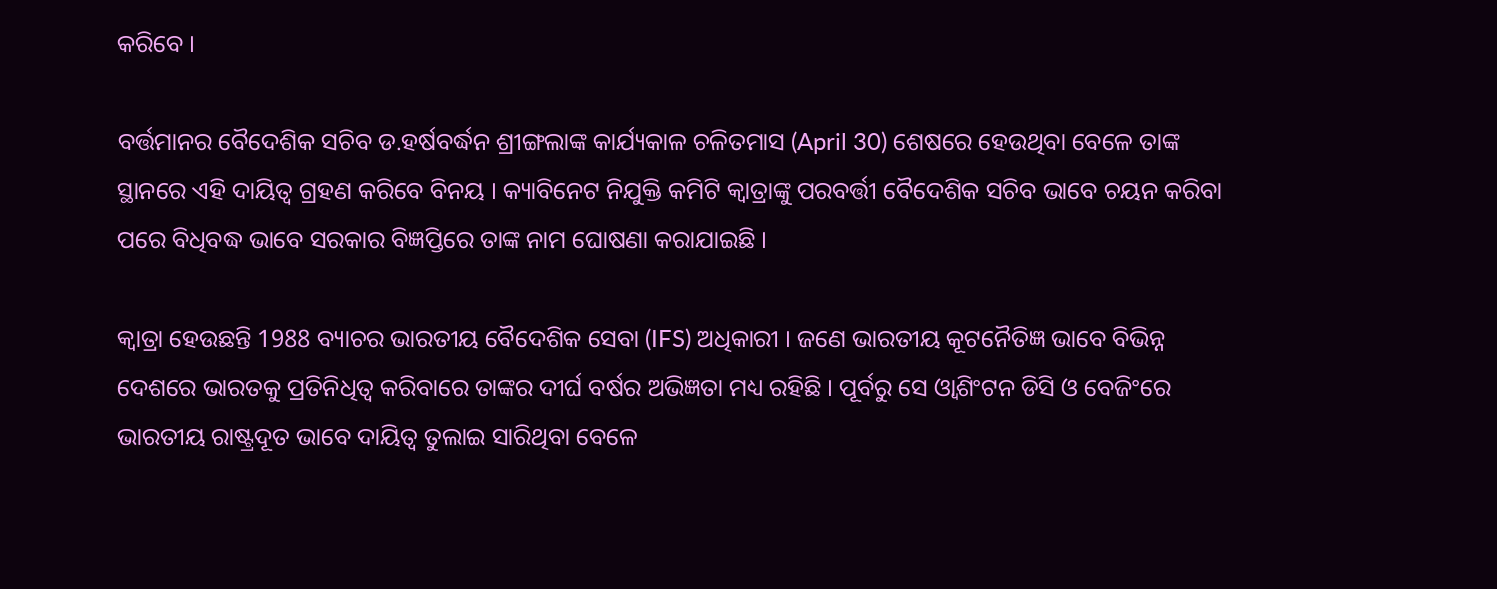କରିବେ ।

ବର୍ତ୍ତମାନର ବୈଦେଶିକ ସଚିବ ଡ.ହର୍ଷବର୍ଦ୍ଧନ ଶ୍ରୀଙ୍ଗଲାଙ୍କ କାର୍ଯ୍ୟକାଳ ଚଳିତମାସ (April 30) ଶେଷରେ ହେଉଥିବା ବେଳେ ତାଙ୍କ ସ୍ଥାନରେ ଏହି ଦାୟିତ୍ବ ଗ୍ରହଣ କରିବେ ବିନୟ । କ୍ୟାବିନେଟ ନିଯୁକ୍ତି କମିଟି କ୍ବାତ୍ରାଙ୍କୁ ପରବର୍ତ୍ତୀ ବୈଦେଶିକ ସଚିବ ଭାବେ ଚୟନ କରିବା ପରେ ବିଧିବଦ୍ଧ ଭାବେ ସରକାର ବିଜ୍ଞପ୍ତିରେ ତାଙ୍କ ନାମ ଘୋଷଣା କରାଯାଇଛି ।

କ୍ବାତ୍ରା ହେଉଛନ୍ତି 1988 ବ୍ୟାଚର ଭାରତୀୟ ବୈଦେଶିକ ସେବା (IFS) ଅଧିକାରୀ । ଜଣେ ଭାରତୀୟ କୂଟନୈତିଜ୍ଞ ଭାବେ ବିଭିନ୍ନ ଦେଶରେ ଭାରତକୁ ପ୍ରତିନିଧିତ୍ବ କରିବାରେ ତାଙ୍କର ଦୀର୍ଘ ବର୍ଷର ଅଭିଜ୍ଞତା ମଧ୍ୟ ରହିଛି । ପୂର୍ବରୁ ସେ ଓ୍ବାଶିଂଟନ ଡିସି ଓ ବେଜିଂରେ ଭାରତୀୟ ରାଷ୍ଟ୍ରଦୂତ ଭାବେ ଦାୟିତ୍ବ ତୁଲାଇ ସାରିଥିବା ବେଳେ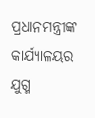ପ୍ରଧାନମନ୍ତ୍ରୀଙ୍କ କାର୍ଯ୍ୟାଳୟର ଯୁଗ୍ମ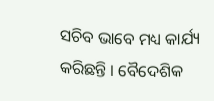ସଚିବ ଭାବେ ମଧ୍ୟ କାର୍ଯ୍ୟ କରିଛନ୍ତି । ବୈଦେଶିକ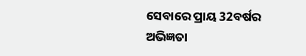ସେବାରେ ପ୍ରାୟ 32ବର୍ଷର ଅଭିଜ୍ଞତା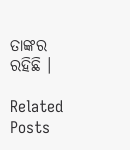ତାଙ୍କର ରହିଛି ।

Related Posts